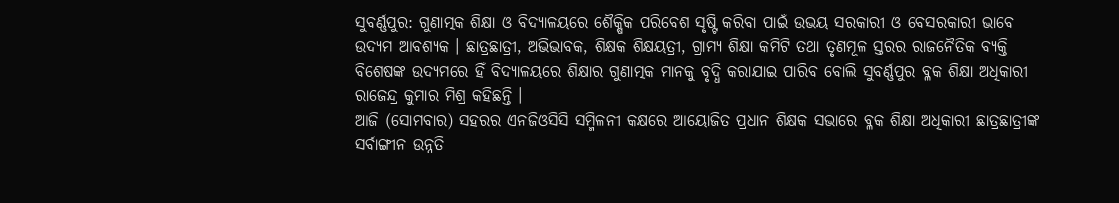ସୁବର୍ଣ୍ଣପୁର: ଗୁଣାତ୍ମକ ଶିକ୍ଷା ଓ ବିଦ୍ୟାଳୟରେ ଶୈକ୍ଷିକ ପରିବେଶ ସୃଷ୍ଟି କରିବା ପାଇଁ ଉଭୟ ସରକାରୀ ଓ ବେସରକାରୀ ଭାବେ ଉଦ୍ୟମ ଆବଶ୍ୟକ । ଛାତ୍ରଛାତ୍ରୀ, ଅଭିଭାବକ, ଶିକ୍ଷକ ଶିକ୍ଷୟତ୍ରୀ, ଗ୍ରାମ୍ୟ ଶିକ୍ଷା କମିଟି ତଥା ତୃଣମୂଳ ସ୍ତରର ରାଜନୈତିକ ବ୍ୟକ୍ତି ବିଶେଷଙ୍କ ଉଦ୍ୟମରେ ହିଁ ବିଦ୍ୟାଳୟରେ ଶିକ୍ଷାର ଗୁଣାତ୍ମକ ମାନକୁ ବୃଦ୍ଧି କରାଯାଇ ପାରିବ ବୋଲି ସୁବର୍ଣ୍ଣପୁର ବ୍ଳକ ଶିକ୍ଷା ଅଧିକାରୀ ରାଜେନ୍ଦ୍ର କୁମାର ମିଶ୍ର କହିଛନ୍ତି ।
ଆଜି (ସୋମବାର) ସହରର ଏନଜିଓସିସି ସମ୍ମିଳନୀ କକ୍ଷରେ ଆୟୋଜିତ ପ୍ରଧାନ ଶିକ୍ଷକ ସଭାରେ ବ୍ଳକ ଶିକ୍ଷା ଅଧିକାରୀ ଛାତ୍ରଛାତ୍ରୀଙ୍କ ସର୍ବାଙ୍ଗୀନ ଉନ୍ନତି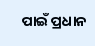ପାଇଁ ପ୍ରଧାନ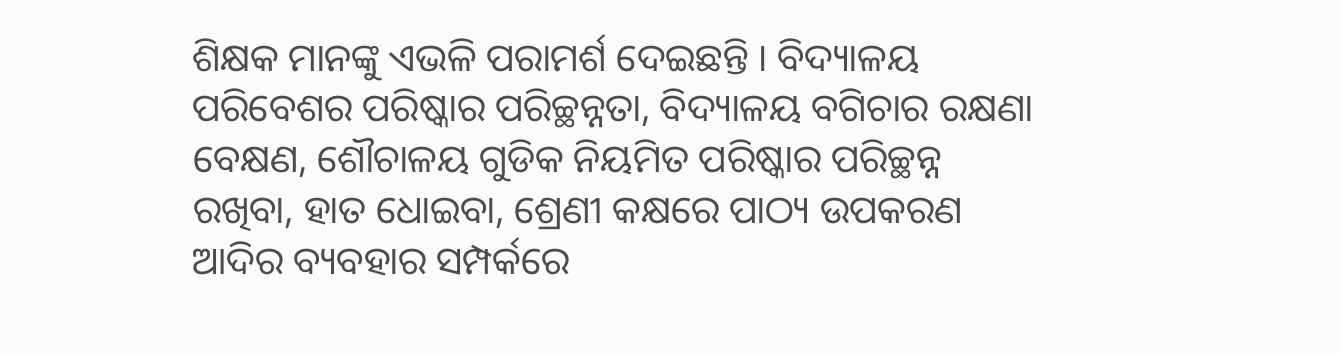ଶିକ୍ଷକ ମାନଙ୍କୁ ଏଭଳି ପରାମର୍ଶ ଦେଇଛନ୍ତି । ବିଦ୍ୟାଳୟ ପରିବେଶର ପରିଷ୍କାର ପରିଚ୍ଛନ୍ନତା, ବିଦ୍ୟାଳୟ ବଗିଚାର ରକ୍ଷଣା ବେକ୍ଷଣ, ଶୌଚାଳୟ ଗୁଡିକ ନିୟମିତ ପରିଷ୍କାର ପରିଚ୍ଛନ୍ନ ରଖିବା, ହାତ ଧୋଇବା, ଶ୍ରେଣୀ କକ୍ଷରେ ପାଠ୍ୟ ଉପକରଣ ଆଦିର ବ୍ୟବହାର ସମ୍ପର୍କରେ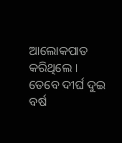ଆଲୋକପାତ କରିଥିଲେ ।
ତେବେ ଦୀର୍ଘ ଦୁଇ ବର୍ଷ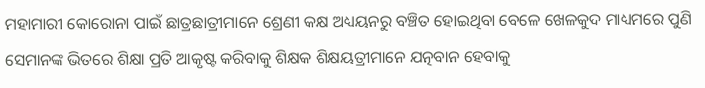ମହାମାରୀ କୋରୋନା ପାଇଁ ଛାତ୍ରଛାତ୍ରୀମାନେ ଶ୍ରେଣୀ କକ୍ଷ ଅଧ୍ୟୟନରୁ ବଞ୍ଚିତ ହୋଇଥିବା ବେଳେ ଖେଳକୁଦ ମାଧ୍ୟମରେ ପୁଣି ସେମାନଙ୍କ ଭିତରେ ଶିକ୍ଷା ପ୍ରତି ଆକୃଷ୍ଟ କରିବାକୁ ଶିକ୍ଷକ ଶିକ୍ଷୟତ୍ରୀମାନେ ଯତ୍ନବାନ ହେବାକୁ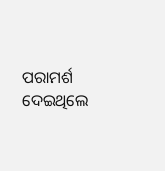ପରାମର୍ଶ ଦେଇଥିଲେ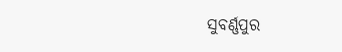ସୁବର୍ଣ୍ଣପୁର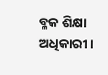ବ୍ଳକ ଶିକ୍ଷା ଅଧିକାରୀ ।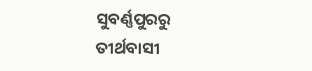ସୁବର୍ଣ୍ଣପୁରରୁ ତୀର୍ଥବାସୀ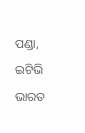ପଣ୍ଡା, ଇଟିଭି ଭାରତ